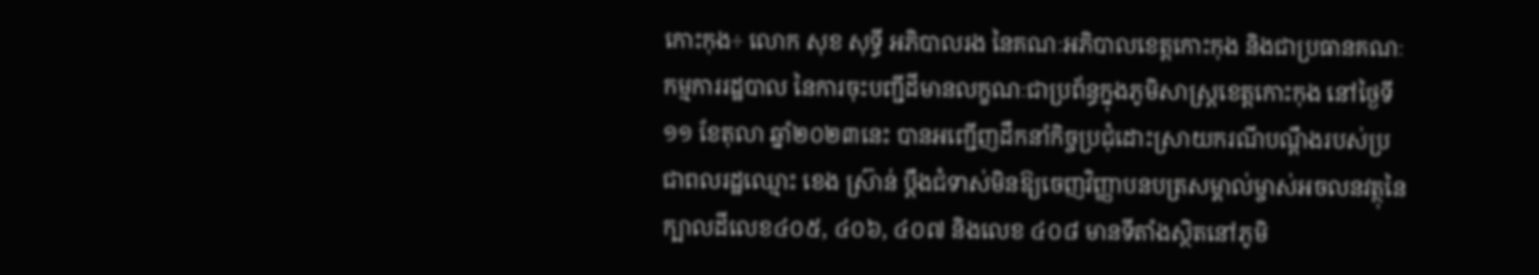កោះកុង÷ លោក សុខ សុទ្ធី អភិបាលរង នៃគណៈអភិបាលខេត្តកោះកុង និងជាប្រធានគណៈកម្មការរដ្ឋបាល នៃការចុះបញ្ជីដីមានលក្ខណៈជាប្រព័ន្ធក្នុងភូមិសាស្ត្រខេត្តកោះកុង នៅថ្ងៃទី១១ ខែតុលា ឆ្នាំ២០២៣នេះ បានអញ្ជើញដឹកនាំកិច្ចប្រជុំដោះស្រាយករណីបណ្តឹងរបស់ប្រជាពលរដ្ឋឈ្មោះ ខេង ស៊្រាន់ ប្តឹងជំទាស់មិនឱ្យចេញវិញ្ញាបនបត្រសម្គាល់ម្ចាស់អចលនវត្ថុនៃក្បាលដីលេខ៤០៥, ៤០៦, ៤០៧ និងលេខ ៤០៨ មានទីតាំងស្ថិតនៅភូមិ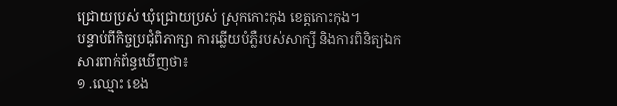ជ្រោយប្រស់ ឃុំជ្រោយប្រស់ ស្រុកកោះកុង ខេត្តកោះកុង។
បន្ទាប់ពីកិច្ចប្រជុំពិភាក្សា ការឆ្លើយបំភ្លឺរបស់សាក្សី និងការពិនិត្យឯកសារពាក់ព័ន្ធឃើញថា៖
១ .ឈ្មោះ ខេង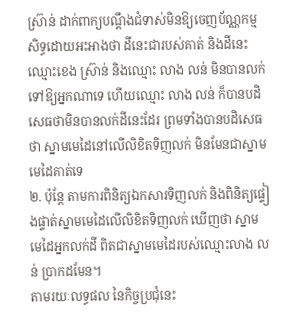ស្រ៊ាន់ ដាក់ពាក្យបណ្តឹងជំទាស់មិនឱ្យចេញប័ណ្ណកម្មសិទ្ធដោយអះអាងថា ដីនេះជារបស់គាត់ និងដីនេះ ឈ្មោះខេង ស្រ៊ាន់ និងឈ្មោះ លាង លន់ មិនបានលក់ទៅឱ្យអ្នកណាទេ ហើយឈ្មោះ លាង លន់ ក៏បានបដិសេធថាមិនបានលក់ដីនេះដែរ ព្រមទាំងបានបដិសេធថា ស្នាមមេដៃនៅលើលិខិតទិញលក់ មិនមែនជាស្នាមមេដៃគាត់ទេ
២. ប៉ុន្តែ តាមការពិនិត្យឯកសារទិញលក់ និងពិនិត្យផ្ទៀងផ្ទាត់ស្នាមមេដៃលើលិខិតទិញលក់ ឃើញថា ស្នាមមេដៃអ្នកលក់ដី ពិតជាស្នាមមេដៃរបស់ឈ្មោះលាង លន់ ប្រាកដមែន។
តាមរយៈលទ្ធផល នៃកិច្ចប្រជុំនេះ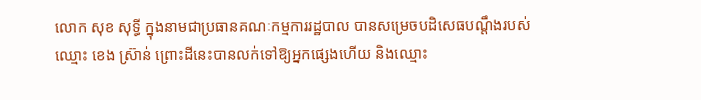លោក សុខ សុទ្ធី ក្នុងនាមជាប្រធានគណៈកម្មការរដ្ឋបាល បានសម្រេចបដិសេធបណ្តឹងរបស់ឈ្មោះ ខេង ស្រ៊ាន់ ព្រោះដីនេះបានលក់ទៅឱ្យអ្នកផ្សេងហើយ និងឈ្មោះ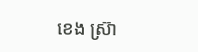ខេង ស្រ៊ា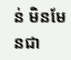ន់ មិនមែនជា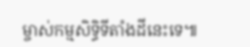ម្ចាស់កម្មសិទ្ធិទីតាំងដីនេះទេ៕